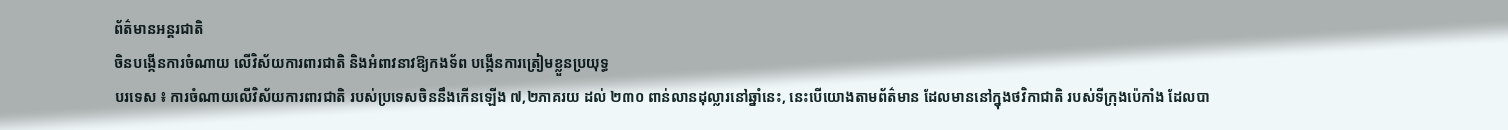ព័ត៌មានអន្តរជាតិ
ចិនបង្កើនការចំណាយ លើវិស័យការពារជាតិ និងអំពាវនាវឱ្យកងទ័ព បង្កើនការត្រៀមខ្លួនប្រយុទ្ធ
បរទេស ៖ ការចំណាយលើវិស័យការពារជាតិ របស់ប្រទេសចិននឹងកើនឡើង ៧,២ភាគរយ ដល់ ២៣០ ពាន់លានដុល្លារនៅឆ្នាំនេះ, នេះបើយោងតាមព័ត៌មាន ដែលមាននៅក្នុងថវិកាជាតិ របស់ទីក្រុងប៉េកាំង ដែលបា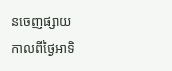នចេញផ្សាយកាលពីថ្ងៃអាទិ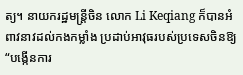ត្យ។ នាយករដ្ឋមន្ត្រីចិន លោក Li Keqiang ក៏បានអំពាវនាវដល់កងកម្លាំង ប្រដាប់អាវុធរបស់ប្រទេសចិនឱ្យ “បង្កើនការ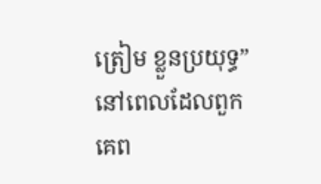ត្រៀម ខ្លួនប្រយុទ្ធ” នៅពេលដែលពួកគេព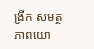ង្រីក សមត្ថភាពយោ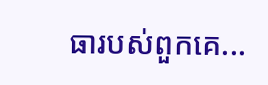ធារបស់ពួកគេ...